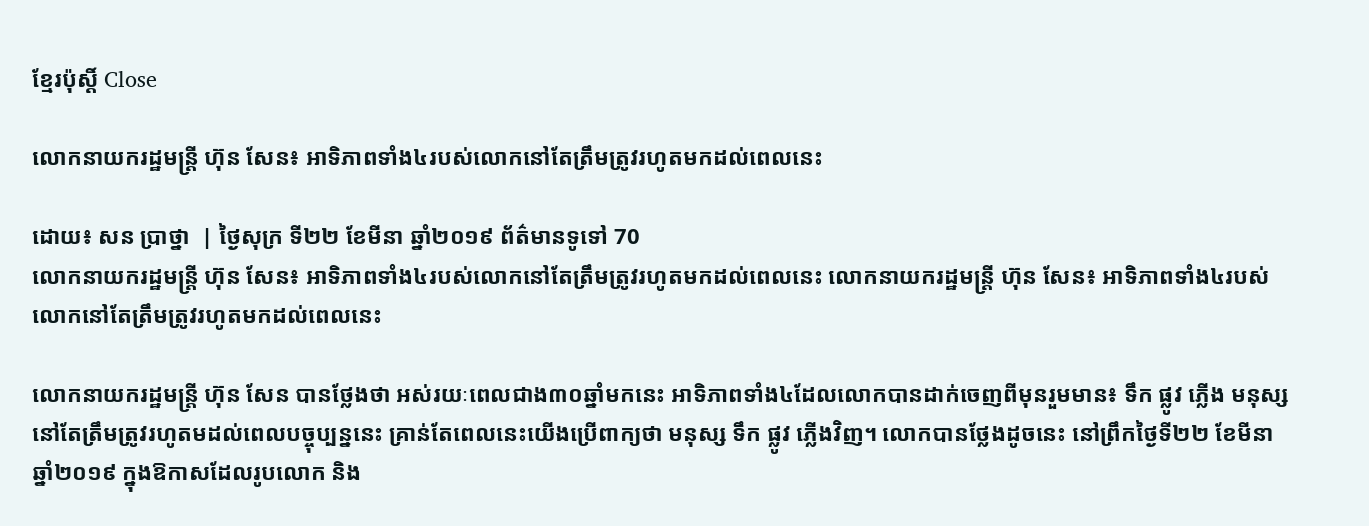ខ្មែរប៉ុស្ដិ៍ Close

លោកនាយករដ្ឋមន្រ្តី ហ៊ុន សែន៖ អាទិភាពទាំង៤របស់លោកនៅតែត្រឹមត្រូវរហូតមកដល់ពេលនេះ

ដោយ៖ សន ប្រាថ្នា  | ថ្ងៃសុក្រ ទី២២ ខែមីនា ឆ្នាំ២០១៩ ព័ត៌មានទូទៅ 70
លោកនាយករដ្ឋមន្រ្តី ហ៊ុន សែន៖ អាទិភាពទាំង៤របស់លោកនៅតែត្រឹមត្រូវរហូតមកដល់ពេលនេះ លោកនាយករដ្ឋមន្រ្តី ហ៊ុន សែន៖ អាទិភាពទាំង៤របស់លោកនៅតែត្រឹមត្រូវរហូតមកដល់ពេលនេះ

លោកនាយករដ្ឋមន្រ្តី ហ៊ុន សែន បានថ្លែងថា អស់រយៈពេលជាង៣០ឆ្នាំមកនេះ អាទិភាពទាំង៤ដែលលោកបានដាក់ចេញពីមុនរួមមាន៖ ទឹក ផ្លូវ ភ្លើង មនុស្ស នៅតែត្រឹមត្រូវរហូតមដល់ពេលបច្ចុប្បន្ននេះ គ្រាន់តែពេលនេះយើងប្រើពាក្យថា មនុស្ស ទឹក ផ្លូវ ភ្លើងវិញ។ លោកបានថ្លែងដូចនេះ នៅព្រឹកថ្ងៃទី២២ ខែមីនា ឆ្នាំ២០១៩ ក្នុងឱកាសដែលរូបលោក និង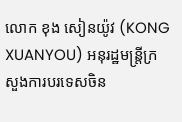លោក ខុង សៀនយ៉ូវ (KONG XUANYOU) អនុរដ្ឋមន្ត្រីក្រសួងការបរទេសចិន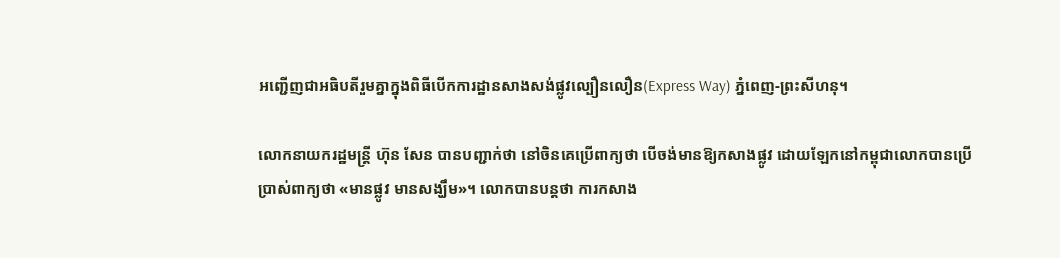អញ្ជើញជាអធិបតីរួមគ្នាក្នុងពិធីបើកការដ្ឋានសាងសង់ផ្លូវល្បឿនលឿន(Express Way) ភ្នំពេញ-ព្រះសីហនុ។

លោកនាយករដ្ឋមន្រ្តី ហ៊ុន សែន បានបញ្ជាក់ថា នៅចិនគេប្រើពាក្យថា បើចង់មានឱ្យកសាងផ្លូវ ដោយឡែកនៅកម្ពុជាលោកបានប្រើប្រាស់ពាក្យថា «មានផ្លូវ មានសង្ឃឹម»។ លោកបានបន្តថា ការកសាង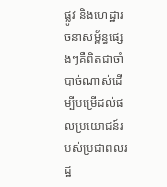ផ្លូវ និងហេដ្ឋារចនាសម្ព័ន្ធផ្សេងៗគឺពិតជាចាំបាច់ណាស់ដើម្បីបម្រើដល់ផលប្រយោជន៍របស់ប្រជាពលរដ្ឋ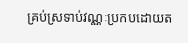គ្រប់ស្រទាប់វណ្ណៈប្រកបដោយត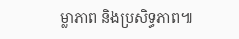ម្លាភាព និងប្រសិទ្ធភាព៕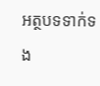អត្ថបទទាក់ទង